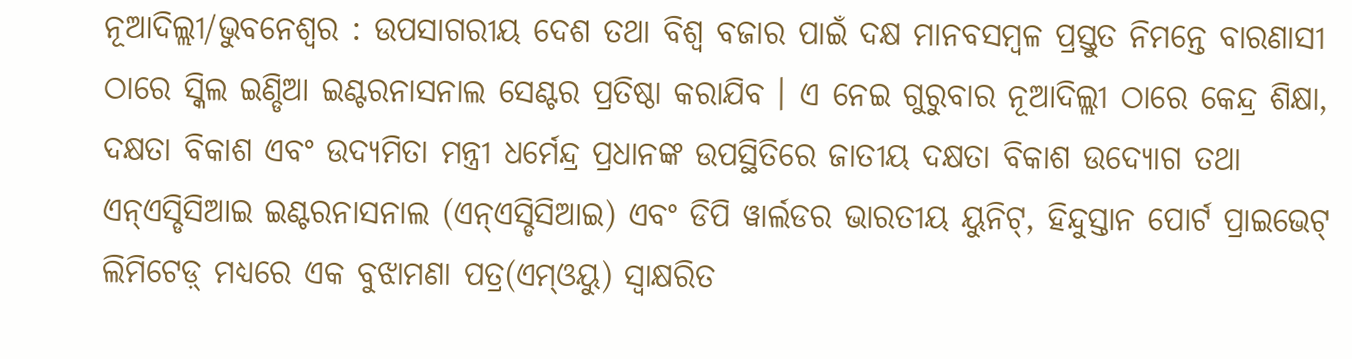ନୂଆଦିଲ୍ଲୀ/ଭୁବନେଶ୍ୱର : ଉପସାଗରୀୟ ଦେଶ ତଥା ବିଶ୍ୱ ବଜାର ପାଇଁ ଦକ୍ଷ ମାନବସମ୍ବଳ ପ୍ରସ୍ତୁତ ନିମନ୍ତେ ବାରଣାସୀ ଠାରେ ସ୍କିଲ ଇଣ୍ଡିଆ ଇଣ୍ଟରନାସନାଲ ସେଣ୍ଟର ପ୍ରତିଷ୍ଠା କରାଯିବ । ଏ ନେଇ ଗୁରୁବାର ନୂଆଦିଲ୍ଲୀ ଠାରେ କେନ୍ଦ୍ର ଶିକ୍ଷା, ଦକ୍ଷତା ବିକାଶ ଏବଂ ଉଦ୍ୟମିତା ମନ୍ତ୍ରୀ ଧର୍ମେନ୍ଦ୍ର ପ୍ରଧାନଙ୍କ ଉପସ୍ଥିତିରେ ଜାତୀୟ ଦକ୍ଷତା ବିକାଶ ଉଦ୍ୟୋଗ ତଥା ଏନ୍ଏସ୍ଡିସିଆଇ ଇଣ୍ଟରନାସନାଲ (ଏନ୍ଏସ୍ଡିସିଆଇ) ଏବଂ ଡିପି ୱାର୍ଲଡର ଭାରତୀୟ ୟୁନିଟ୍, ହିନ୍ଦୁସ୍ତାନ ପୋର୍ଟ ପ୍ରାଇଭେଟ୍ ଲିମିଟେଡ଼୍ ମଧ୍ୟରେ ଏକ ବୁଝାମଣା ପତ୍ର(ଏମ୍ଓୟୁ) ସ୍ୱାକ୍ଷରିତ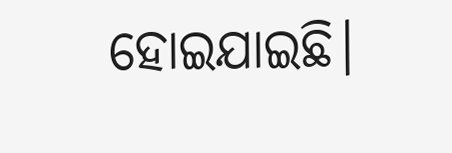ହୋଇଯାଇଛି।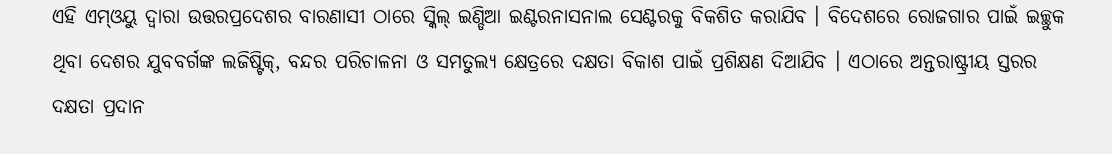ଏହି ଏମ୍ଓୟୁ ଦ୍ବାରା ଉତ୍ତରପ୍ରଦେଶର ବାରଣାସୀ ଠାରେ ସ୍କିଲ୍ ଇଣ୍ଡିଆ ଇଣ୍ଟରନାସନାଲ ସେଣ୍ଟରକୁ ବିକଶିତ କରାଯିବ । ବିଦେଶରେ ରୋଜଗାର ପାଇଁ ଇଚ୍ଛୁକ ଥିବା ଦେଶର ଯୁବବର୍ଗଙ୍କ ଲଜିଷ୍ଟିକ୍, ବନ୍ଦର ପରିଚାଳନା ଓ ସମତୁଲ୍ୟ କ୍ଷେତ୍ରରେ ଦକ୍ଷତା ବିକାଶ ପାଇଁ ପ୍ରଶିକ୍ଷଣ ଦିଆଯିବ । ଏଠାରେ ଅନ୍ତରାଷ୍ଟ୍ରୀୟ ସ୍ତରର ଦକ୍ଷତା ପ୍ରଦାନ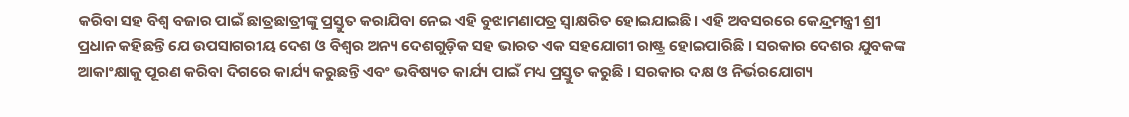କରିବା ସହ ବିଶ୍ୱ ବଜାର ପାଇଁ ଛାତ୍ରଛାତ୍ରୀଙ୍କୁ ପ୍ରସ୍ତୁତ କରାଯିବା ନେଇ ଏହି ବୁଝାମଣାପତ୍ର ସ୍ୱାକ୍ଷରିତ ହୋଇଯାଇଛି। ଏହି ଅବସରରେ କେନ୍ଦ୍ରମନ୍ତ୍ରୀ ଶ୍ରୀ ପ୍ରଧାନ କହିଛନ୍ତି ଯେ ଉପସାଗରୀୟ ଦେଶ ଓ ବିଶ୍ୱର ଅନ୍ୟ ଦେଶଗୁଡ଼ିକ ସହ ଭାରତ ଏକ ସହଯୋଗୀ ରାଷ୍ଟ୍ର ହୋଇପାରିଛି । ସରକାର ଦେଶର ଯୁବକଙ୍କ ଆକାଂକ୍ଷାକୁ ପୂରଣ କରିବା ଦିଗରେ କାର୍ଯ୍ୟ କରୁଛନ୍ତି ଏବଂ ଭବିଷ୍ୟତ କାର୍ଯ୍ୟ ପାଇଁ ମଧ୍ୟ ପ୍ରସ୍ତୁତ କରୁଛି । ସରକାର ଦକ୍ଷ ଓ ନିର୍ଭରଯୋଗ୍ୟ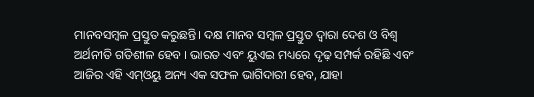ମାନବସମ୍ବଳ ପ୍ରସ୍ତୁତ କରୁଛନ୍ତି। ଦକ୍ଷ ମାନବ ସମ୍ବଳ ପ୍ରସ୍ତୁତ ଦ୍ୱାରା ଦେଶ ଓ ବିଶ୍ୱ ଅର୍ଥନୀତି ଗତିଶୀଳ ହେବ । ଭାରତ ଏବଂ ୟୁଏଇ ମଧ୍ୟରେ ଦୃଢ଼ ସମ୍ପର୍କ ରହିଛି ଏବଂ ଆଜିର ଏହି ଏମ୍ଓୟୁ ଅନ୍ୟ ଏକ ସଫଳ ଭାଗିଦାରୀ ହେବ, ଯାହା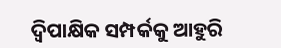ଦ୍ୱିପାକ୍ଷିକ ସମ୍ପର୍କକୁ ଆହୁରି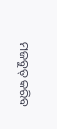ମଜବୁତ୍ କରିବ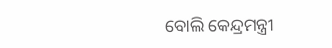ବୋଲି କେନ୍ଦ୍ରମନ୍ତ୍ରୀ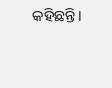କହିଛନ୍ତି।